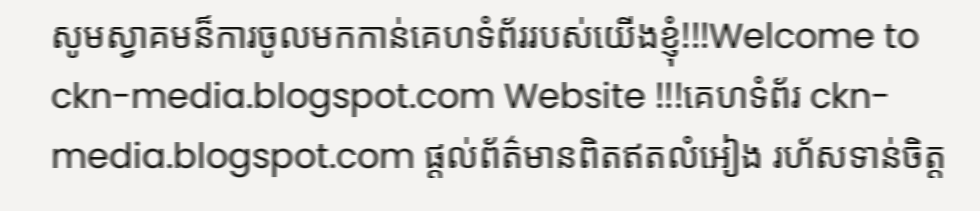សូមស្វាគមន៏ការចូលមកកាន់គេហទំព័ររបស់យើងខ្ញុំ!!!Welcome to ckn-media.blogspot.com Website !!!គេហទំព័រ ckn-media.blogspot.com ផ្តល់ព័ត៌មានពិតឥតលំអៀង រហ័សទាន់ចិត្ត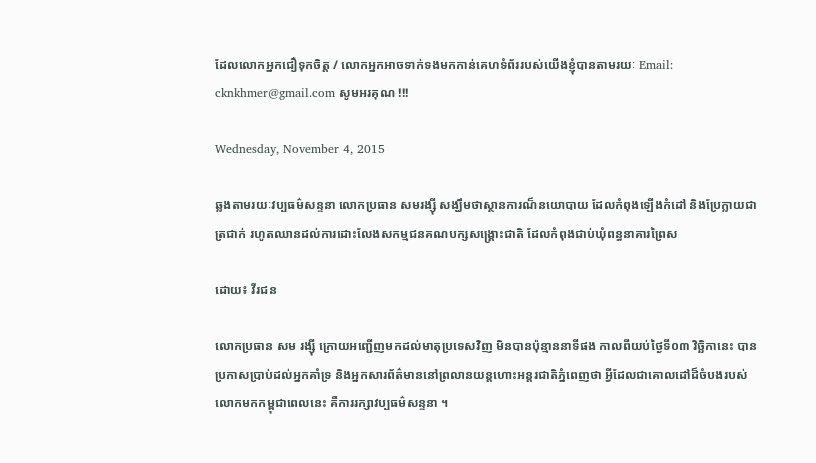ដែលលោកអ្នកជឿទុកចិត្ត / លោកអ្នកអាចទាក់ទងមកកាន់គេហទំព័ររបស់យើងខ្ញុំបានតាមរយៈ Email: cknkhmer@gmail.com សូមអរគុណ !!!

Wednesday, November 4, 2015

ឆ្លងតាមរយៈវប្បធម៌សន្ទនា លោកប្រធាន សមរង្ស៊ី សង្ឃឹមថាស្ថានការណ៏នយោបាយ ដែលកំពុងឡើងកំដៅ និងប្រែក្លាយជាត្រជាក់ រហូតឈានដល់ការដោះលែងសកម្មជនគណបក្សសង្គ្រោះជាតិ ដែលកំពុងជាប់ឃុំពន្ធនាគារព្រៃស

ដោយ៖ វីរជន

លោកប្រធាន សម រង្ស៊ី ក្រោយអញ្ជើញមកដល់មាតុប្រទេសវិញ មិនបានប៉ុន្មាននាទីផង កាលពីយប់ថ្ងៃទី០៣ វិច្ឆិកានេះ បានប្រកាសប្រាប់ដល់អ្នកគាំទ្រ និងអ្នកសារព័ត៌មាននៅព្រលានយន្តហោះអន្តរជាតិភ្នំពេញថា អ្វីដែលជាគោលដៅដ៏ចំបងរបស់លោកមកកម្ពុជាពេលនេះ គឺការរក្សាវប្បធម៌សន្ទនា ។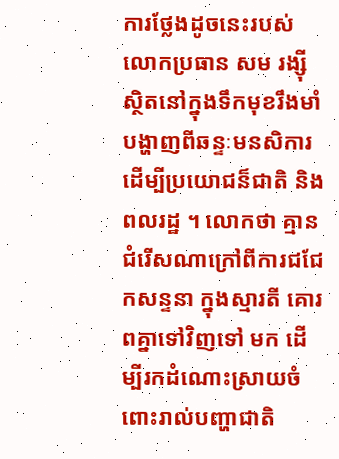ការថ្លែងដូចនេះរបស់លោកប្រធាន សម រង្ស៊ី ស្ថិតនៅក្នុងទឹកមុខរឹងមាំ បង្ហាញពីឆន្ទៈមនសិការ ដើម្បីប្រយោជន៏ជាតិ និងពលរដ្ឋ ។ លោកថា គ្មានជំរើសណាក្រៅពីការជជែកសន្ទនា ក្នុងស្មារតី គោរពគ្នាទៅវិញទៅ មក ដើម្បីរកដំណោះស្រាយចំពោះរាល់បញ្ហាជាតិ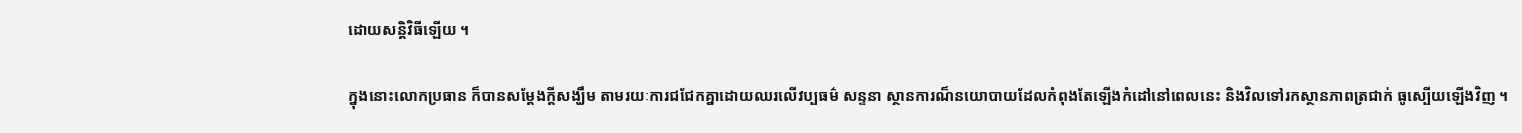ដោយសន្តិវិធីឡើយ ។

ក្នុងនោះលោកប្រធាន ក៏បានសម្តែងក្តីសង្ឃឹម តាមរយៈការជជែកគ្នាដោយឈរលើវប្បធម៌ សន្ទនា ស្ថានការណ៏នយោបាយដែលកំពុងតែឡើងកំដៅនៅពេលនេះ និងវិលទៅរកស្ថានភាពត្រជាក់ ធូស្បើយឡើងវិញ ។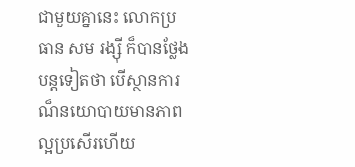ជាមួយគ្នានេះ លោកប្រធាន សម រង្ស៊ី ក៏បានថ្លែងបន្តទៀតថា បើស្ថានការណ៏នយោបាយមានភាពល្អប្រសើរហើយ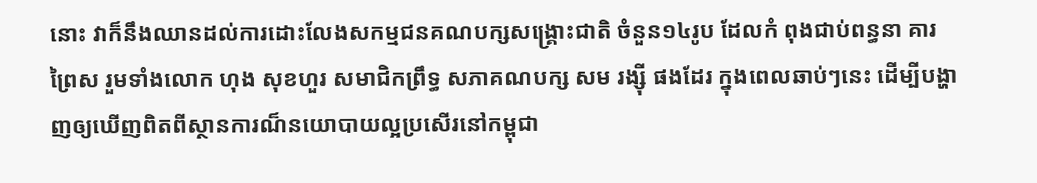នោះ វាក៏នឹងឈានដល់ការដោះលែងសកម្មជនគណបក្សសង្គ្រោះជាតិ ចំនួន១៤រូប ដែលកំ ពុងជាប់ពន្ធនា គារព្រៃស រួមទាំងលោក ហុង សុខហួរ សមាជិកព្រឹទ្ធ សភាគណបក្ស សម រង្ស៊ី ផងដែរ ក្នុងពេលឆាប់ៗនេះ ដើម្បីបង្ហាញឲ្យឃើញពិតពីស្ថានការណ៏នយោបាយល្អប្រសើរនៅកម្ពុជា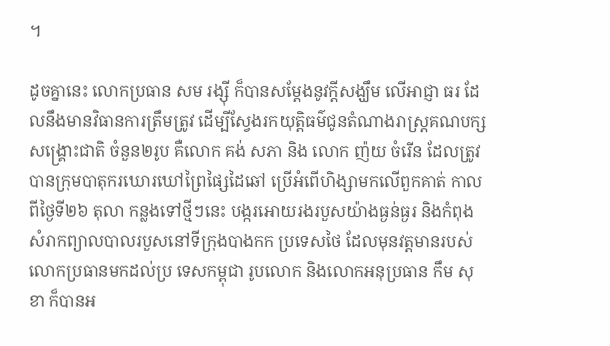។

ដូចគ្នានេះ លោកប្រធាន សម រង្ស៊ី ក៏បានសម្តែងនូវក្តីសង្ឃឹម លើអាជ្ញា ធរ ដែលនឹងមានវិធានការត្រឹមត្រូវ ដើម្បីស្វែងរកយុត្តិធម៌ជូនតំណាងរាស្រ្តគណបក្សសង្គ្រោះជាតិ ចំនួន២រូប គឺលោក គង់ សភា និង លោក ញ៉យ ចំរើន ដែលត្រូវបានក្រុមបាតុករឃោរឃៅព្រៃផ្សៃដៃឆៅ ប្រើអំពើហិង្សាមកលើពួកគាត់ កាលពីថ្ងៃទី២៦ តុលា កន្លងទៅថ្មីៗនេះ បង្ករអោយរងរបួសយ៉ាងធ្ងន់ធ្ងរ និងកំពុងសំរាកព្យាលបាលរបួសនៅទីក្រុងបាងកក ប្រទេសថៃ ដែលមុនវត្តមានរបស់លោកប្រធានមកដល់ប្រ ទេសកម្ពុជា រូបលោក និងលោកអនុប្រធាន កឹម សុខា ក៏បានអ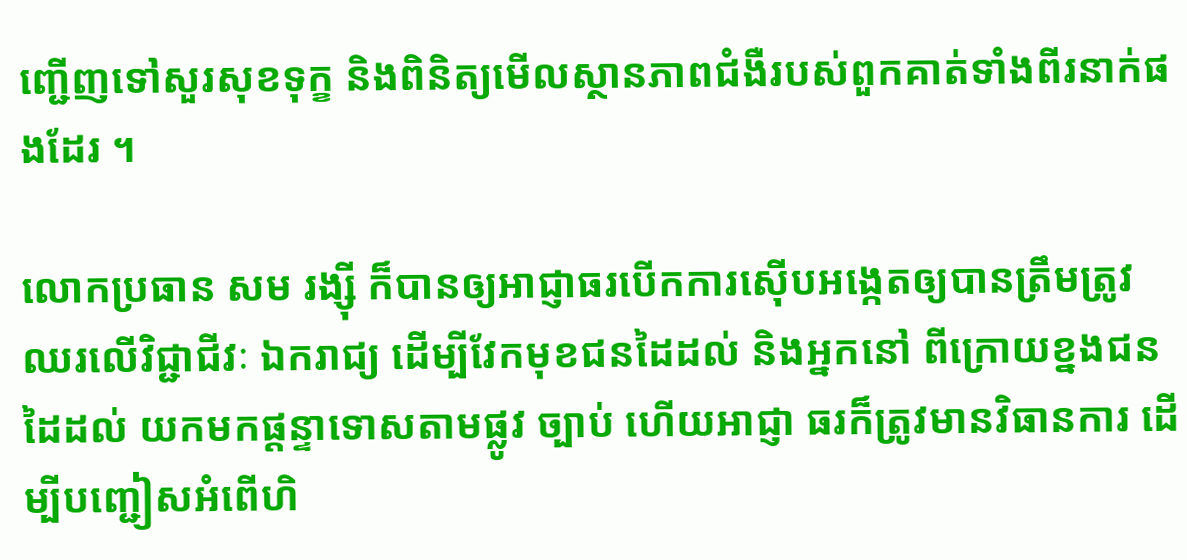ញ្ជើញទៅសួរសុខទុក្ខ និងពិនិត្យមើលស្ថានភាពជំងឺរបស់ពួកគាត់ទាំងពីរនាក់ផងដែរ ។

លោកប្រធាន សម រង្ស៊ី ក៏បានឲ្យអាជ្ញាធរបើកការស៊ើបអង្កេតឲ្យបានត្រឹមត្រូវ ឈរលើវិជ្ជាជីវៈ ឯករាជ្យ ដើម្បីវែកមុខជនដៃដល់ និងអ្នកនៅ ពីក្រោយខ្នងជនដៃដល់ យកមកផ្តន្ទាទោសតាមផ្លូវ ច្បាប់ ហើយអាជ្ញា ធរក៏ត្រូវមានវិធានការ ដើម្បីបញ្ជៀសអំពើហិ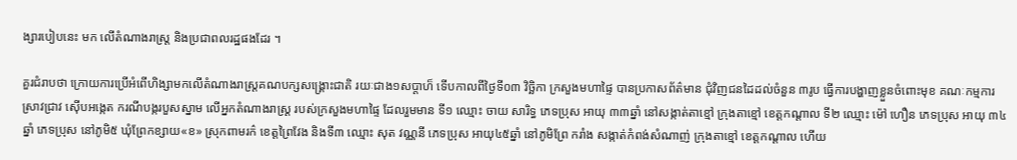ង្សារបៀបនេះ មក លើតំណាងរាស្រ្ត និងប្រជាពលរដ្ឋផងដែរ ។

គួរជំរាបថា ក្រោយការប្រើអំពើហិង្សាមកលើតំណាងរាស្រ្តគណបក្សសង្គ្រោះជាតិ រយៈជាង១សប្តាហ៏ ទើបកាលពីថ្ងៃទី០៣ វិច្ឆិកា ក្រសួងមហាផ្ទៃ បានប្រកាសព័ត៌មាន ជុំវិញជនដៃដល់ចំនួន ៣រូប ធ្វើការបង្ហាញខ្លួនចំពោះមុខ គណៈកម្មការស្រាវជ្រាវ ស៊ើបអង្កេត ករណីបង្ករបួសស្នាម លើអ្នកតំណាងរាស្រ្ត របស់ក្រសួងមហាផ្ទៃ ដែលរួមមាន ទី១ ឈ្មោះ ចាយ សារិទ្ធ ភេទប្រុស អាយុ ៣៣ឆ្នាំ នៅសង្កាត់តាខ្មៅ ក្រុងតាខ្មៅ ខេត្តកណ្តាល ទី២ ឈ្មោះ ម៉ៅ ហឿន ភេទប្រុស អាយុ ៣៤ ឆ្នាំ ភេទប្រុស នៅភូមិ៥ ឃុំព្រែកខ្សាយ«ខ» ស្រុកពាមរក៌ ខេត្តព្រៃវែង និងទី៣ ឈ្មោះ សុត វណ្ណនី ភេទប្រុស អាយុ៤៥ឆ្នាំ នៅភូមិព្រែ ករាំង សង្កាត់កំពង់សំណាញ់ ក្រុងតាខ្មៅ ខេត្តកណ្តាល ហើយ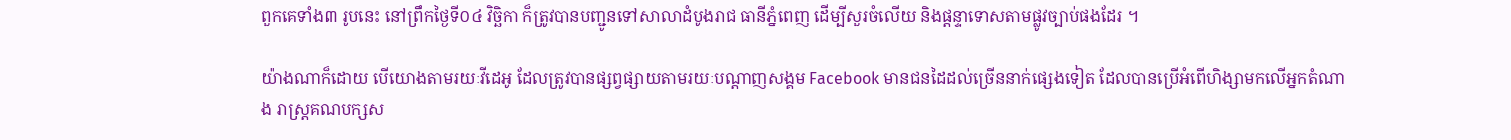ពួកគេទាំង៣ រូបនេះ នៅព្រឹកថ្ងៃទី០៤ វិច្ឆិកា ក៏ត្រូវបានបញ្ជូនទៅសាលាដំបូងរាជ ធានីភ្នំពេញ ដើម្បីសួរចំលើយ និងផ្តន្ទាទោសតាមផ្លូវច្បាប់ផងដែរ ។

យ៉ាងណាក៏ដោយ បើយោងតាមរយៈវីដេអូ ដែលត្រូវបានផ្សព្វផ្សាយតាមរយៈបណ្តាញសង្គម Facebook មានជនដៃដល់ច្រើននាក់ផ្សេងទៀត ដែលបានប្រើអំពើហិង្សាមកលើអ្នកតំណាង រាស្រ្តគណបក្សស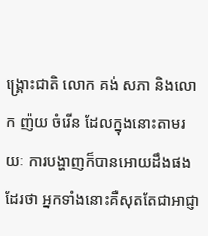ង្គ្រោះជាតិ លោក គង់ សភា និងលោក ញ៉យ ចំរើន ដែលក្នុងនោះតាមរយៈ ការបង្ហាញក៏បានអោយដឹងផងដែរថា អ្នកទាំងនោះគឺសុតតែជាអាជ្ញា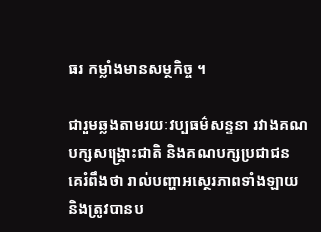ធរ កម្លាំងមានសម្ថកិច្ច ។

ជារួមឆ្លងតាមរយៈវប្បធម៌សន្ទនា រវាងគណបក្សសង្គ្រោះជាតិ និងគណបក្សប្រជាជន គេរំពឹងថា រាល់បញ្ហាអស្ថេរភាពទាំងឡាយ និងត្រូវបានប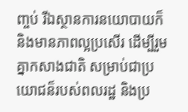ញ្ចប់ រីឯស្ថានការនយោបាយក៏និងមានភាពល្អប្រសើរ ដើម្បីរួមគ្នាកសាងជាតិ សម្រាប់ជាប្រយោជន៏របស់ពលរដ្ឋ និងប្រ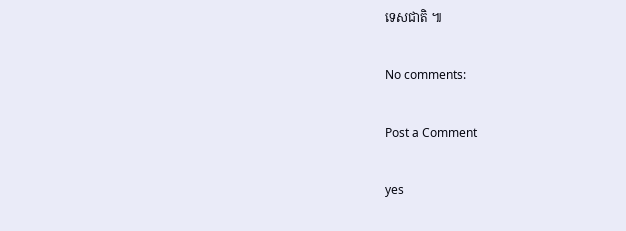ទេសជាតិ ៕

No comments:

Post a Comment

yes